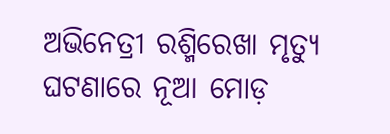ଅଭିନେତ୍ରୀ ରଶ୍ମିରେଖା ମୃତ୍ୟୁ ଘଟଣାରେ ନୂଆ ମୋଡ଼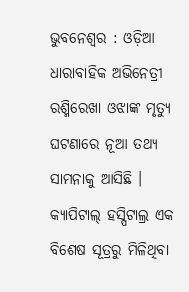ଭୁବନେଶ୍ୱର : ଓଡ଼ିଆ ଧାରାବାହିକ ଅଭିନେତ୍ରୀ ରଶ୍ମିରେଖା ଓଝାଙ୍କ ମୃତ୍ୟୁ ଘଟଣାରେ ନୂଆ ତଥ୍ୟ ସାମନାକୁ ଆସିଛି । କ୍ୟାପିଟାଲ୍ ହସ୍ପିଟାଲ୍ର ଏକ ବିଶେଷ ସୂତ୍ରରୁ ମିଳିଥିବା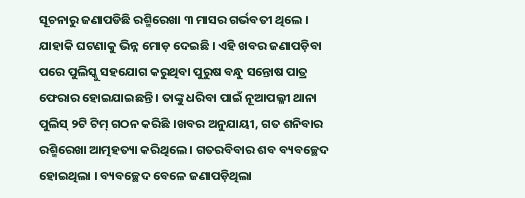ସୂଚନାରୁ ଜଣାପଡିଛି ରଶ୍ମିରେଖା ୩ ମାସର ଗର୍ଭବତୀ ଥିଲେ । ଯାହାକି ଘଟଣାକୁ ଭିନ୍ନ ମୋଡ଼ ଦେଇଛି । ଏହି ଖବର ଜଣାପଡ଼ିବା ପରେ ପୁଲିସ୍କୁ ସହଯୋଗ କରୁଥିବା ପୁରୁଷ ବନ୍ଧୁ ସନ୍ତୋଷ ପାତ୍ର ଫେରାର ହୋଇଯାଇଛନ୍ତି । ତାଙ୍କୁ ଧରିବା ପାଇଁ ନୂଆପଲ୍ଳୀ ଥାନା ପୁଲିସ୍ ୨ଟି ଟିମ୍ ଗଠନ କରିଛି ।ଖବର ଅନୁଯାୟୀ, ଗତ ଶନିବାର ରଶ୍ମିରେଖା ଆତ୍ମହତ୍ୟା କରିଥିଲେ । ଗତରବିବାର ଶବ ବ୍ୟବଚ୍ଛେଦ ହୋଇଥିଲା । ବ୍ୟବଚ୍ଛେଦ ବେଳେ ଜଣାପଡ଼ିଥିଲା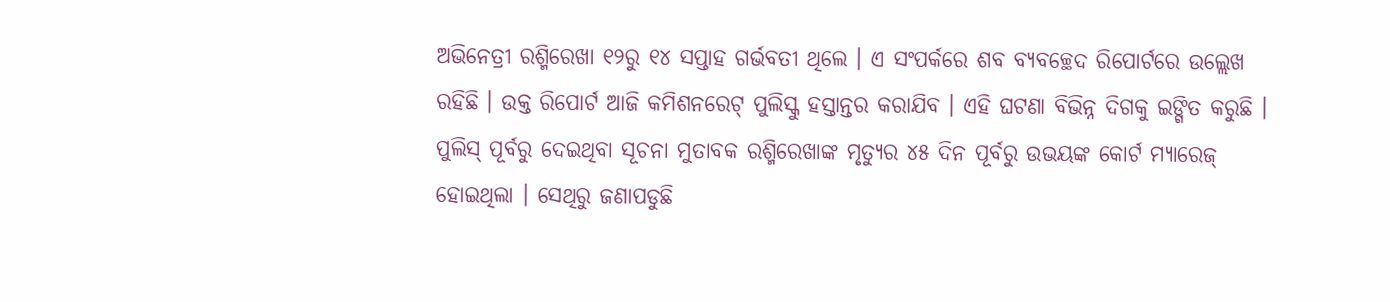ଅଭିନେତ୍ରୀ ରଶ୍ମିରେଖା ୧୨ରୁ ୧୪ ସପ୍ତାହ ଗର୍ଭବତୀ ଥିଲେ । ଏ ସଂପର୍କରେ ଶବ ବ୍ୟବଚ୍ଛେଦ ରିପୋର୍ଟରେ ଉଲ୍ଲେଖ ରହିଛି । ଉକ୍ତ ରିପୋର୍ଟ ଆଜି କମିଶନରେଟ୍ ପୁଲିସ୍କୁ ହସ୍ତାନ୍ତର କରାଯିବ । ଏହି ଘଟଣା ବିଭିନ୍ନ ଦିଗକୁ ଇଙ୍ଗିତ କରୁଛି । ପୁଲିସ୍ ପୂର୍ବରୁ ଦେଇଥିବା ସୂଚନା ମୁତାବକ ରଶ୍ମିରେଖାଙ୍କ ମୃତ୍ୟୁର ୪୫ ଦିନ ପୂର୍ବରୁ ଉଭୟଙ୍କ କୋର୍ଟ ମ୍ୟାରେଜ୍ ହୋଇଥିଲା । ସେଥିରୁ ଜଣାପଡୁଛି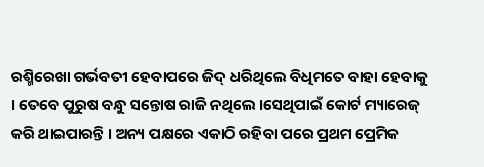ରଶ୍ମିରେଖା ଗର୍ଭବତୀ ହେବାପରେ ଜିଦ୍ ଧରିଥିଲେ ବିଧିମତେ ବାହା ହେବାକୁ । ତେବେ ପୁରୁଷ ବନ୍ଧୁ ସନ୍ତୋଷ ରାଜି ନଥିଲେ ।ସେଥିପାଇଁ କୋର୍ଟ ମ୍ୟାରେଜ୍ କରି ଥାଇପାରନ୍ତି । ଅନ୍ୟ ପକ୍ଷରେ ଏକାଠି ରହିବା ପରେ ପ୍ରଥମ ପ୍ରେମିକ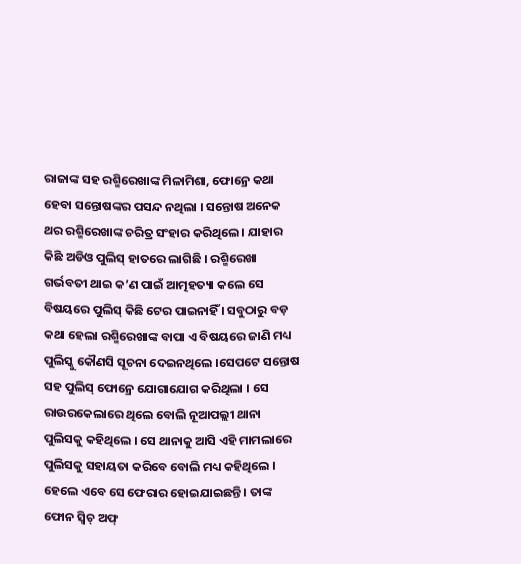ରାଜାଙ୍କ ସହ ରଶ୍ମିରେଖାଙ୍କ ମିଳାମିଶା, ଫୋନ୍ରେ କଥା ହେବା ସନ୍ତୋଷଙ୍କର ପସନ୍ଦ ନଥିଲା । ସନ୍ତୋଷ ଅନେକ ଥର ରଶ୍ମିରେଖାଙ୍କ ଚରିତ୍ର ସଂହାର କରିଥିଲେ । ଯାହାର କିଛି ଅଡିଓ ପୁଲିସ୍ ହାତରେ ଲାଗିଛି । ରଶ୍ମିରେଖା ଗର୍ଭବତୀ ଥାଇ କ’ଣ ପାଇଁ ଆତ୍ମହତ୍ୟା କଲେ ସେ ବିଷୟରେ ପୁଲିସ୍ କିଛି ଟେର ପାଇନାହିଁ । ସବୁଠାରୁ ବଡ଼ କଥା ହେଲା ରଶ୍ମିରେଖାଙ୍କ ବାପା ଏ ବିଷୟରେ ଜାଣି ମଧ୍ୟ ପୁଲିସ୍କୁ କୌଣସି ସୂଚନା ଦେଇନଥିଲେ ।ସେପଟେ ସନ୍ତୋଷ ସହ ପୁଲିସ୍ ଫୋନ୍ରେ ଯୋଗାଯୋଗ କରିଥିଲା । ସେ ରାଉରକେଲାରେ ଥିଲେ ବୋଲି ନୂଆପଲ୍ଲୀ ଥାନା ପୁଲିସକୁ କହିଥିଲେ । ସେ ଥାନାକୁ ଆସି ଏହି ମାମଲାରେ ପୁଲିସକୁ ସହାୟତା କରିବେ ବୋଲି ମଧ୍ୟ କହିଥିଲେ । ହେଲେ ଏବେ ସେ ଫେରାର ହୋଇଯାଇଛନ୍ତି । ତାଙ୍କ ଫୋନ ସ୍ୱିଚ୍ ଅଫ୍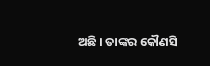ଅଛି । ତାଙ୍କର କୌଣସି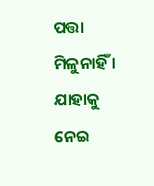ପତ୍ତା ମିଳୁନାହିଁ । ଯାହାକୁ ନେଇ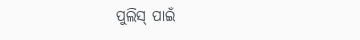ପୁଲିସ୍ ପାଇଁ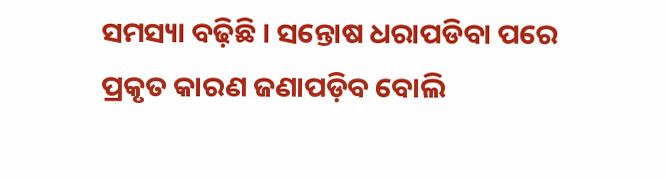ସମସ୍ୟା ବଢ଼ିଛି । ସନ୍ତୋଷ ଧରାପଡିବା ପରେ ପ୍ରକୃତ କାରଣ ଜଣାପଡ଼ିବ ବୋଲି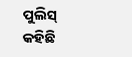ପୁଲିସ୍ କହିଛି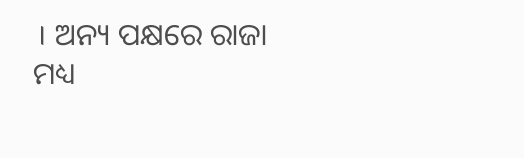। ଅନ୍ୟ ପକ୍ଷରେ ରାଜା ମଧ୍ୟ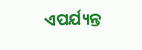ଏପର୍ଯ୍ୟନ୍ତ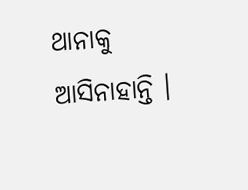ଥାନାକୁ ଆସିନାହାନ୍ତି ।